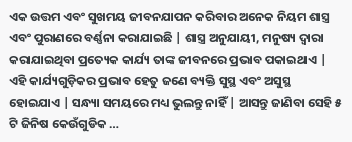ଏକ ଉତ୍ତମ ଏବଂ ସୁଖମୟ ଜୀବନଯାପନ କରିବାର ଅନେକ ନିୟମ ଶାସ୍ତ୍ର ଏବଂ ପୁରାଣରେ ବର୍ଣ୍ଣନା କରାଯାଇଛି | ଶାସ୍ତ୍ର ଅନୁଯାୟୀ, ମନୁଷ୍ୟ ଦ୍ୱାରା କରାଯାଇଥିବା ପ୍ରତ୍ୟେକ କାର୍ଯ୍ୟ ତାଙ୍କ ଜୀବନରେ ପ୍ରଭାବ ପକାଇଥାଏ | ଏହି କାର୍ଯ୍ୟଗୁଡ଼ିକର ପ୍ରଭାବ ହେତୁ ଜଣେ ବ୍ୟକ୍ତି ସୁସ୍ଥ ଏବଂ ଅସୁସ୍ଥ ହୋଇଯାଏ | ସନ୍ଧ୍ୟା ସମୟରେ ମଧ୍ୟ ଭୁଲନ୍ତୁ ନାହିଁ | ଆସନ୍ତୁ ଜାଣିବା ସେହି ୫ ଟି ଜିନିଷ କେଉଁଗୁଡିକ …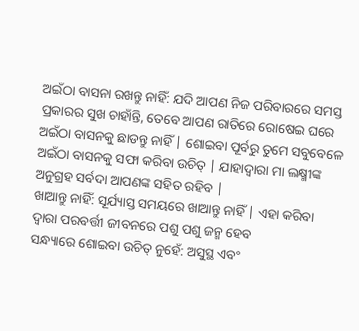ଅଇଁଠା ବାସନା ରଖନ୍ତୁ ନାହିଁ: ଯଦି ଆପଣ ନିଜ ପରିବାରରେ ସମସ୍ତ ପ୍ରକାରର ସୁଖ ଚାହାଁନ୍ତି, ତେବେ ଆପଣ ରାତିରେ ରୋଷେଇ ଘରେ ଅଇଁଠା ବାସନକୁ ଛାଡନ୍ତୁ ନାହିଁ | ଶୋଇବା ପୂର୍ବରୁ ତୁମେ ସବୁବେଳେ ଅଇଁଠା ବାସନକୁ ସଫା କରିବା ଉଚିତ୍ | ଯାହାଦ୍ୱାରା ମା ଲକ୍ଷ୍ମୀଙ୍କ ଅନୁଗ୍ରହ ସର୍ବଦା ଆପଣଙ୍କ ସହିତ ରହିବ |
ଖାଆନ୍ତୁ ନାହିଁ: ସୂର୍ଯ୍ୟାସ୍ତ ସମୟରେ ଖାଆନ୍ତୁ ନାହିଁ | ଏହା କରିବା ଦ୍ଵାରା ପରବର୍ତ୍ତୀ ଜୀବନରେ ପଶୁ ପଶୁ ଜନ୍ମ ହେବ
ସନ୍ଧ୍ୟାରେ ଶୋଇବା ଉଚିତ୍ ନୁହେଁ: ଅସୁସ୍ଥ ଏବଂ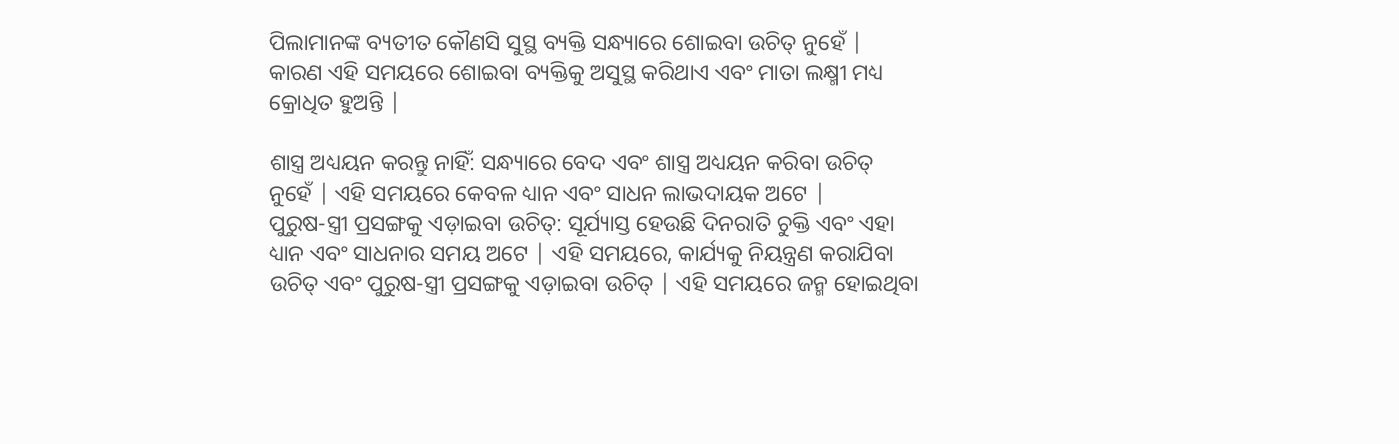ପିଲାମାନଙ୍କ ବ୍ୟତୀତ କୌଣସି ସୁସ୍ଥ ବ୍ୟକ୍ତି ସନ୍ଧ୍ୟାରେ ଶୋଇବା ଉଚିତ୍ ନୁହେଁ | କାରଣ ଏହି ସମୟରେ ଶୋଇବା ବ୍ୟକ୍ତିକୁ ଅସୁସ୍ଥ କରିଥାଏ ଏବଂ ମାତା ଲକ୍ଷ୍ମୀ ମଧ୍ୟ କ୍ରୋଧିତ ହୁଅନ୍ତି |

ଶାସ୍ତ୍ର ଅଧ୍ୟୟନ କରନ୍ତୁ ନାହିଁ: ସନ୍ଧ୍ୟାରେ ବେଦ ଏବଂ ଶାସ୍ତ୍ର ଅଧ୍ୟୟନ କରିବା ଉଚିତ୍ ନୁହେଁ | ଏହି ସମୟରେ କେବଳ ଧ୍ୟାନ ଏବଂ ସାଧନ ଲାଭଦାୟକ ଅଟେ |
ପୁରୁଷ-ସ୍ତ୍ରୀ ପ୍ରସଙ୍ଗକୁ ଏଡ଼ାଇବା ଉଚିତ୍: ସୂର୍ଯ୍ୟାସ୍ତ ହେଉଛି ଦିନରାତି ଚୁକ୍ତି ଏବଂ ଏହା ଧ୍ୟାନ ଏବଂ ସାଧନାର ସମୟ ଅଟେ | ଏହି ସମୟରେ, କାର୍ଯ୍ୟକୁ ନିୟନ୍ତ୍ରଣ କରାଯିବା ଉଚିତ୍ ଏବଂ ପୁରୁଷ-ସ୍ତ୍ରୀ ପ୍ରସଙ୍ଗକୁ ଏଡ଼ାଇବା ଉଚିତ୍ | ଏହି ସମୟରେ ଜନ୍ମ ହୋଇଥିବା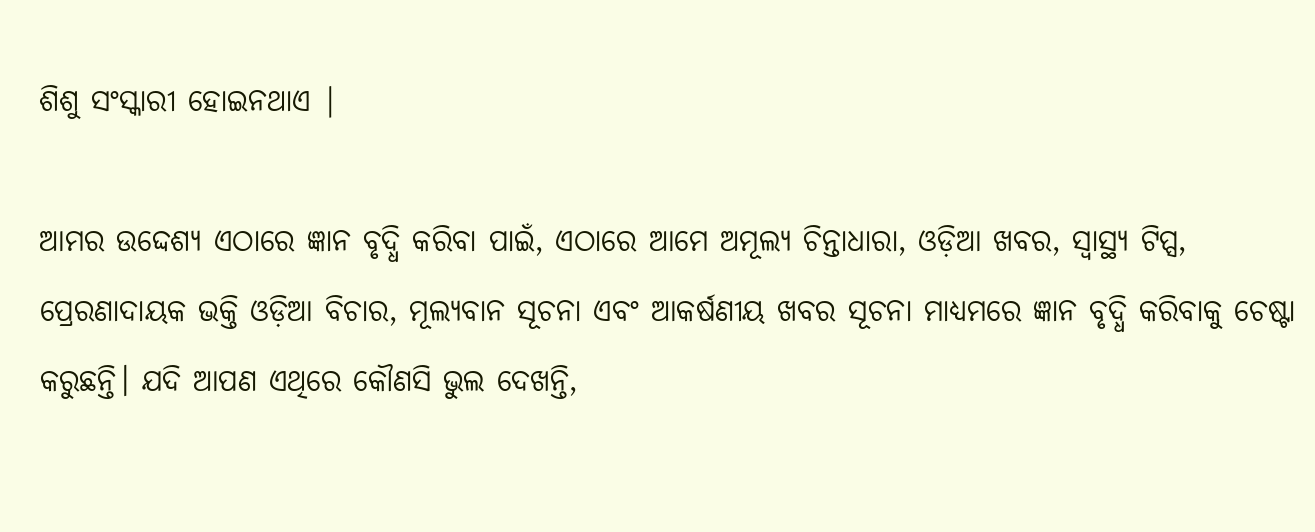ଶିଶୁ ସଂସ୍କାରୀ ହୋଇନଥାଏ |

ଆମର ଉଦ୍ଦେଶ୍ୟ ଏଠାରେ ଜ୍ଞାନ ବୃଦ୍ଧି କରିବା ପାଇଁ, ଏଠାରେ ଆମେ ଅମୂଲ୍ୟ ଚିନ୍ତାଧାରା, ଓଡ଼ିଆ ଖବର, ସ୍ୱାସ୍ଥ୍ୟ ଟିପ୍ସ, ପ୍ରେରଣାଦାୟକ ଭକ୍ତି ଓଡ଼ିଆ ବିଚାର, ମୂଲ୍ୟବାନ ସୂଚନା ଏବଂ ଆକର୍ଷଣୀୟ ଖବର ସୂଚନା ମାଧ୍ୟମରେ ଜ୍ଞାନ ବୃଦ୍ଧି କରିବାକୁ ଚେଷ୍ଟା କରୁଛନ୍ତି। ଯଦି ଆପଣ ଏଥିରେ କୌଣସି ଭୁଲ ଦେଖନ୍ତି,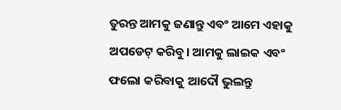ତୁରନ୍ତ ଆମକୁ ଜଣାନ୍ତୁ ଏବଂ ଆମେ ଏହାକୁ ଅପଡେଟ୍ କରିବୁ। ଆମକୁ ଲାଇକ ଏବଂ ଫଲୋ କରିବାକୁ ଆଦୌ ଭୁଲନ୍ତୁ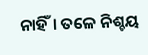ନାହିଁ। ତଳେ ନିଶ୍ଚୟ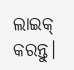ଲାଇକ୍ କରନ୍ତୁ।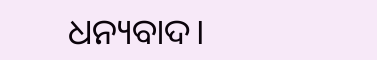ଧନ୍ୟବାଦ।